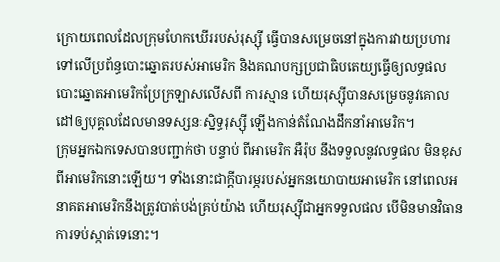ក្រោយពេលដែលក្រុមហែកឃើររបស់រុស្ស៊ី ធ្វើបានសម្រេចនៅក្នុងការវាយប្រហារ ទៅលើប្រព័ន្ធបោះឆ្នោតរបស់អាមេរិក និងគណបក្សប្រជាធិបតេយ្យធ្វើឲ្យលទ្ធផលបោះឆ្នោតអាមេរិកប្រែក្រឡាសលើសពី ការស្មាន ហើយរុស្ស៊ីបានសម្រេចនូវគោលដៅឲ្យបុគ្គលដែលមានទស្សនៈស្និទ្ធរុស្សុី ឡើងកាន់តំណែងដឹកនាំអាមេរិក។
ក្រុមអ្នកឯកទេសបានបញ្ជាក់ថា បន្ទាប់ ពីអាមេរិក អឺរ៉ុប នឹងទទួលនូវលទ្ធផល មិនខុសពីអាមេរិកនោះឡើយ។ ទាំងនោះជាក្តីបារម្ភរបស់អ្នកនយោបាយអាមេរិក នៅពេលអនាគតអាមេរិកនឹងត្រូវបាត់បង់គ្រប់យ៉ាង ហើយរុស្ស៊ីជាអ្នកទទួលផល បើមិនមានវិធានការទប់ស្កាត់ទេនោះ។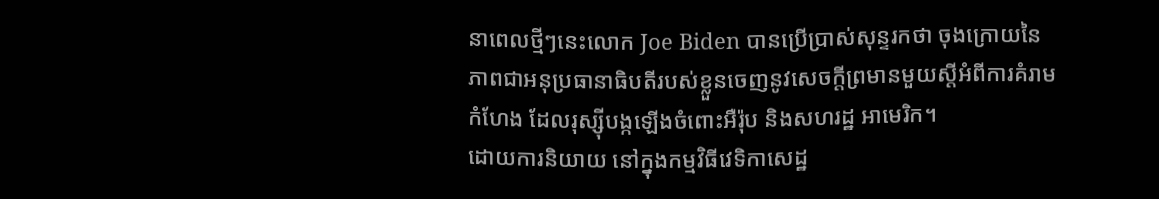នាពេលថ្មីៗនេះលោក Joe Biden បានប្រើប្រាស់សុន្ទរកថា ចុងក្រោយនៃ ភាពជាអនុប្រធានាធិបតីរបស់ខ្លួនចេញនូវសេចក្តីព្រមានមួយស្តីអំពីការគំរាមកំហែង ដែលរុស្ស៊ីបង្កឡើងចំពោះអឺរ៉ុប និងសហរដ្ឋ អាមេរិក។
ដោយការនិយាយ នៅក្នុងកម្មវិធីវេទិកាសេដ្ឋ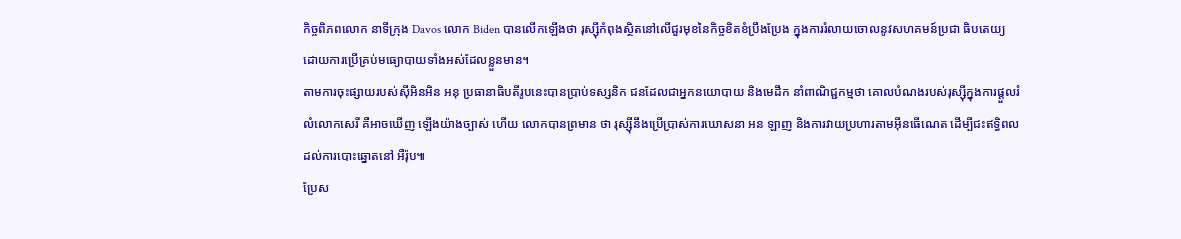កិច្ចពិភពលោក នាទីក្រុង Davos លោក Biden បានលើកឡើងថា រុស្ស៊ីកំពុងស្ថិតនៅលើជួរមុខនៃកិច្ចខិតខំប្រឹងប្រែង ក្នុងការរំលាយចោលនូវសហគមន៍ប្រជា ធិបតេយ្យ ដោយការប្រើគ្រប់មធ្យោបាយទាំងអស់ដែលខ្លួនមាន។
តាមការចុះផ្សាយរបស់ស៊ីអិនអិន អនុ ប្រធានាធិបតីរូបនេះបានប្រាប់ទស្សនិក ជនដែលជាអ្នកនយោបាយ និងមេដឹក នាំពាណិជ្ជកម្មថា គោលបំណងរបស់រុស្ស៊ីក្នុងការផ្តួលរំលំលោកសេរី គឺអាចឃើញ ឡើងយ៉ាងច្បាស់ ហើយ លោកបានព្រមាន ថា រុស្ស៊ីនឹងប្រើប្រាស់ការឃោសនា អន ឡាញ និងការវាយប្រហារតាមអុីនធើណេត ដើម្បីជះឥទ្ធិពលដល់ការបោះឆ្នោតនៅ អឺរ៉ុប៕
ប្រែស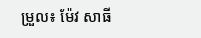ម្រួល៖ ម៉ែវ សាធី